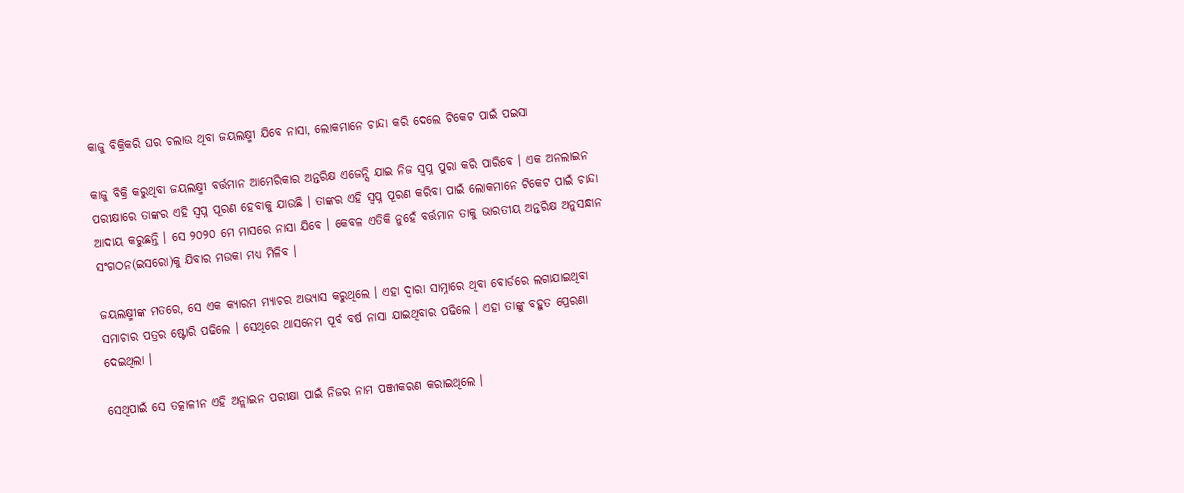କାଜୁ ବିକ୍ରିକରି ଘର ଚଲାଉ ଥିବା ଜୟଲକ୍ଷ୍ମୀ ଯିବେ ନାସା, ଲୋକମାନେ ଚାନ୍ଦା କରି ଦେଲେ ଟିକେଟ ପାଇଁ ପଇସା

କାଜୁ ବିକ୍ରି କରୁଥିବା ଜୟଲକ୍ଷ୍ମୀ ବର୍ତ୍ତମାନ ଆମେରିକାର ଅନ୍ତରିକ୍ଷ ଏଜେନ୍ସି ଯାଇ ନିଜ ସ୍ଵପ୍ନ ପୁରା କରି ପାରିବେ । ଏକ ଅନଲାଇନ ପରୀକ୍ଷାରେ ତାଙ୍କର ଏହି ସ୍ଵପ୍ନ ପୂରଣ ହେବାକୁ ଯାଉଛି । ତାଙ୍କର ଏହି ସ୍ଵପ୍ନ ପୂରଣ କରିବା ପାଇଁ ଲୋକମାନେ ଟିକେଟ ପାଇଁ ଚାନ୍ଦା ଆଦାୟ କରୁଛନ୍ତି । ସେ ୨୦୨୦ ମେ ମାସରେ ନାସା ଯିବେ । କେବଳ ଏତିକି ନୁହେଁ ବର୍ତ୍ତମାନ ତାକୁ ଭାରତୀୟ ଅନ୍ତରିକ୍ଷ ଅନୁସନ୍ଧାନ ସଂଗଠନ(ଇସରୋ)କୁ ଯିବାର ମଉକା ମଧ୍ୟ ମିଳିବ ।

ଜୟଲକ୍ଷ୍ମୀଙ୍କ ମତରେ, ସେ ଏକ କ୍ୟାରମ ମ୍ୟାଚର ଅଭ୍ୟାସ କରୁଥିଲେ । ଏହା ଦ୍ଵାରା ସାମ୍ନାରେ ଥିବା ବୋର୍ଡରେ ଲଗାଯାଇଥିବା ସମାଚାର ପତ୍ରର ଷ୍ଟୋରି ପଢିଲେ । ସେଥିରେ ଥାସନେମ ପୂର୍ବ ବର୍ଷ ନାସା ଯାଇଥିବାର ପଢିଲେ । ଏହା ତାଙ୍କୁ ବହୁତ ପ୍ରେରଣା ଦେଇଥିଲା ।

ସେଥିପାଇଁ ସେ ତତ୍କାଳୀନ ଏହି ଅନ୍ଲାଇନ ପରୀକ୍ଷା ପାଇଁ ନିଜର ନାମ ପଞ୍ଜୀକରଣ କରାଇଥିଲେ ।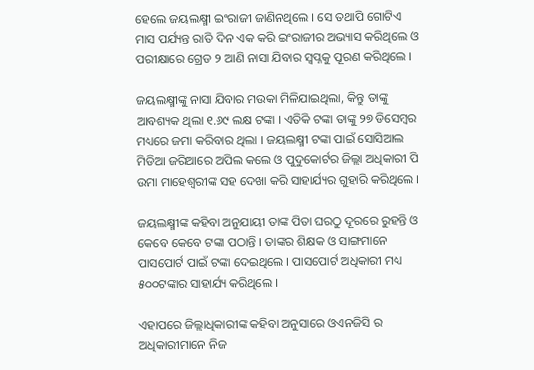ହେଲେ ଜୟଲକ୍ଷ୍ମୀ ଇଂରାଜୀ ଜାଣିନଥିଲେ । ସେ ତଥାପି ଗୋଟିଏ ମାସ ପର୍ଯ୍ୟନ୍ତ ରାତି ଦିନ ଏକ କରି ଇଂରାଜୀର ଅଭ୍ୟାସ କରିଥିଲେ ଓ ପରୀକ୍ଷାରେ ଗ୍ରେଡ ୨ ଆଣି ନାସା ଯିବାର ସ୍ଵପ୍ନକୁ ପୂରଣ କରିଥିଲେ ।

ଜୟଲକ୍ଷ୍ମୀଙ୍କୁ ନାସା ଯିବାର ମଉକା ମିଳିଯାଇଥିଲା, କିନ୍ତୁ ତାଙ୍କୁ ଆବଶ୍ୟକ ଥିଲା ୧.୬୯ ଲକ୍ଷ ଟଙ୍କା । ଏତିକି ଟଙ୍କା ତାଙ୍କୁ ୨୭ ଡିସେମ୍ବର ମଧ୍ୟରେ ଜମା କରିବାର ଥିଲା । ଜୟଲକ୍ଷ୍ମୀ ଟଙ୍କା ପାଇଁ ସୋସିଆଲ ମିଡିଆ ଜରିଆରେ ଅପିଲ କଲେ ଓ ପୁଦୁକୋର୍ଟର ଜିଲ୍ଲା ଅଧିକାରୀ ପି ଉମା ମାହେଶ୍ଵରୀଙ୍କ ସହ ଦେଖା କରି ସାହାର୍ଯ୍ୟର ଗୁହାରି କରିଥିଲେ ।

ଜୟଲକ୍ଷ୍ମୀଙ୍କ କହିବା ଅନୁଯାୟୀ ତାଙ୍କ ପିତା ଘରଠୁ ଦୂରରେ ରୁହନ୍ତି ଓ କେବେ କେବେ ଟଙ୍କା ପଠାନ୍ତି । ତାଙ୍କର ଶିକ୍ଷକ ଓ ସାଙ୍ଗମାନେ ପାସପୋର୍ଟ ପାଇଁ ଟଙ୍କା ଦେଇଥିଲେ । ପାସପୋର୍ଟ ଅଧିକାରୀ ମଧ୍ୟ ୫୦୦ଟଙ୍କାର ସାହାର୍ଯ୍ୟ କରିଥିଲେ ।

ଏହାପରେ ଜିଲ୍ଲାଧିକାରୀଙ୍କ କହିବା ଅନୁସାରେ ଓଏନଜିସି ର ଅଧିକାରୀମାନେ ନିଜ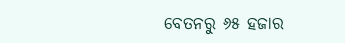ବେତନରୁ ୬୫ ହଜାର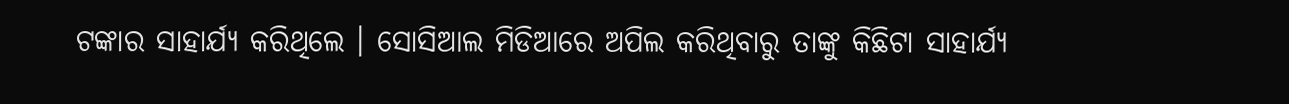ଟଙ୍କାର ସାହାର୍ଯ୍ୟ କରିଥିଲେ । ସୋସିଆଲ ମିଡିଆରେ ଅପିଲ କରିଥିବାରୁ ତାଙ୍କୁ କିଛିଟା ସାହାର୍ଯ୍ୟ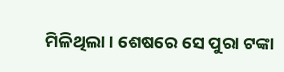ମିଳିଥିଲା । ଶେଷରେ ସେ ପୁରା ଟଙ୍କା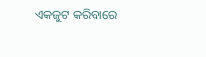ଏକଜୁଟ କରିବାରେ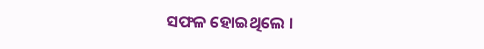ସଫଳ ହୋଇଥିଲେ ।